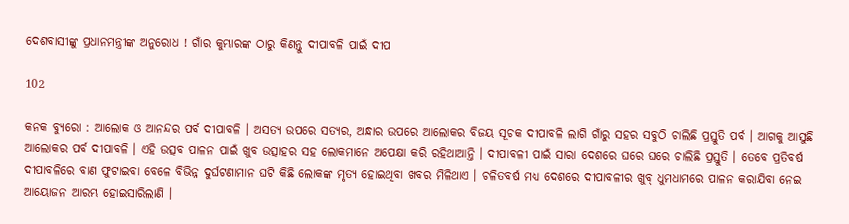ଦେଶବାସୀଙ୍କୁ ପ୍ରଧାନମନ୍ତ୍ରୀଙ୍କ ଅନୁରୋଧ ! ଗାଁର କୁମ୍ଭାରଙ୍କ ଠାରୁ କିଣନ୍ତୁ ଦୀପାବଳି ପାଇଁ ଦୀପ

102

କନକ ବ୍ୟୁରୋ : ଆଲୋକ ଓ ଆନନ୍ଦର ପର୍ବ ଦୀପାବଳି । ଅସତ୍ୟ ଉପରେ ସତ୍ୟର, ଅନ୍ଧାର ଉପରେ ଆଲୋକର ବିଜୟ ସୂଚକ ଦୀପାବଳି ଲାଗି ଗାଁରୁ ସହର ସବୁଠି ଚାଲିଛି ପ୍ରସ୍ତୁତି ପର୍ବ । ଆଗକୁ ଆସୁଛି ଆଲୋକର ପର୍ବ ଦୀପାବଳି । ଏହି ଉତ୍ସବ ପାଳନ ପାଇଁ ଖୁବ ଉତ୍ସାହର ସହ ଲୋକମାନେ ଅପେକ୍ଷା କରି ରହିଥାଆନ୍ତି । ଦୀପାବଳୀ ପାଇଁ ସାରା ଦେଶରେ ଘରେ ଘରେ ଚାଲିଛି ପ୍ରସ୍ତୁତି । ତେବେ ପ୍ରତିବର୍ଷ ଦୀପାବଳିରେ ବାଣ ଫୁଟାଇବା ବେଳେ ବିଭିନ୍ନ ଦୁର୍ଘଟଣାମାନ ଘଟି କିଛି ଲୋକଙ୍କ ମୃତ୍ୟ ହୋଇଥିବା ଖବର ମିଳିଥାଏ । ଚଳିତବର୍ଷ ମଧ୍ୟ ଦେଶରେ ଦୀପାବଳୀର ଖୁବ୍ ଧୁମଧାମରେ ପାଳନ କରାଯିବା ନେଇ ଆୟୋଜନ ଆରମ୍ଭ ହୋଇସାରିଲାଣି ।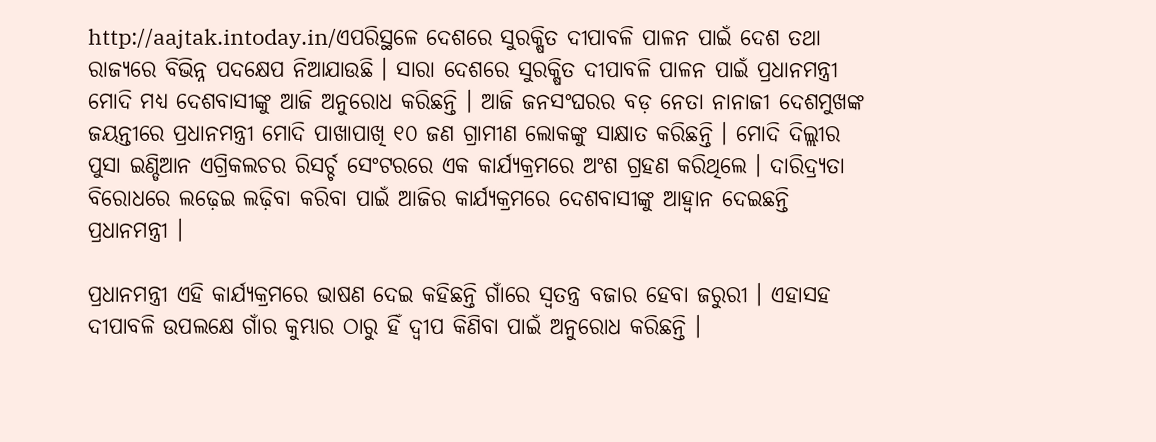http://aajtak.intoday.in/ଏପରିସ୍ଥଳେ ଦେଶରେ ସୁରକ୍ଷିତ ଦୀପାବଳି ପାଳନ ପାଇଁ ଦେଶ ତଥା ରାଜ୍ୟରେ ବିଭିନ୍ନ ପଦକ୍ଷେପ ନିଆଯାଉଛି । ସାରା ଦେଶରେ ସୁରକ୍ଷିତ ଦୀପାବଳି ପାଳନ ପାଇଁ ପ୍ରଧାନମନ୍ତ୍ରୀ ମୋଦି ମଧ୍ୟ ଦେଶବାସୀଙ୍କୁ ଆଜି ଅନୁରୋଧ କରିଛନ୍ତି । ଆଜି ଜନସଂଘରର ବଡ଼ ନେତା ନାନାଜୀ ଦେଶମୁଖଙ୍କ ଜୟନ୍ତୀରେ ପ୍ରଧାନମନ୍ତ୍ରୀ ମୋଦି ପାଖାପାଖି ୧୦ ଜଣ ଗ୍ରାମୀଣ ଲୋକଙ୍କୁ ସାକ୍ଷାତ କରିଛନ୍ତି । ମୋଦି ଦିଲ୍ଲୀର ପୁସା ଇଣ୍ଡିଆନ ଏଗ୍ରିକଲଚର ରିସର୍ଚ୍ଚ ସେଂଟରରେ ଏକ କାର୍ଯ୍ୟକ୍ରମରେ ଅଂଶ ଗ୍ରହଣ କରିଥିଲେ । ଦାରିଦ୍ର୍ୟତା ବିରୋଧରେ ଲଢ଼େଇ ଲଢ଼ିବା କରିବା ପାଇଁ ଆଜିର କାର୍ଯ୍ୟକ୍ରମରେ ଦେଶବାସୀଙ୍କୁ ଆହ୍ୱାନ ଦେଇଛନ୍ତି ପ୍ରଧାନମନ୍ତ୍ରୀ ।

ପ୍ରଧାନମନ୍ତ୍ରୀ ଏହି କାର୍ଯ୍ୟକ୍ରମରେ ଭାଷଣ ଦେଇ କହିଛନ୍ତି ଗାଁରେ ସ୍ୱତନ୍ତ୍ର ବଜାର ହେବା ଜରୁରୀ । ଏହାସହ   ଦୀପାବଳି ଉପଲକ୍ଷେ ଗାଁର କୁମ୍ଭାର ଠାରୁ ହିଁ ଦ୍ୱୀପ କିଣିବା ପାଇଁ ଅନୁରୋଧ କରିଛନ୍ତି ।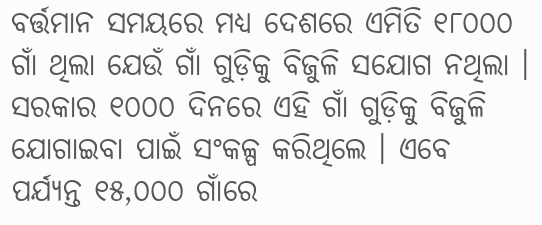ବର୍ତ୍ତମାନ ସମୟରେ ମଧ୍ୟ ଦେଶରେ ଏମିତି ୧୮୦୦୦ ଗାଁ ଥିଲା ଯେଉଁ ଗାଁ ଗୁଡ଼ିକୁ ବିଜୁଳି ସଯୋଗ ନଥିଲା । ସରକାର ୧୦୦୦ ଦିନରେ ଏହି ଗାଁ ଗୁଡ଼ିକୁ ବିଜୁଳି ଯୋଗାଇବା ପାଇଁ ସଂକଳ୍ପ କରିଥିଲେ । ଏବେ ପର୍ଯ୍ୟନ୍ତ ୧୫,୦୦୦ ଗାଁରେ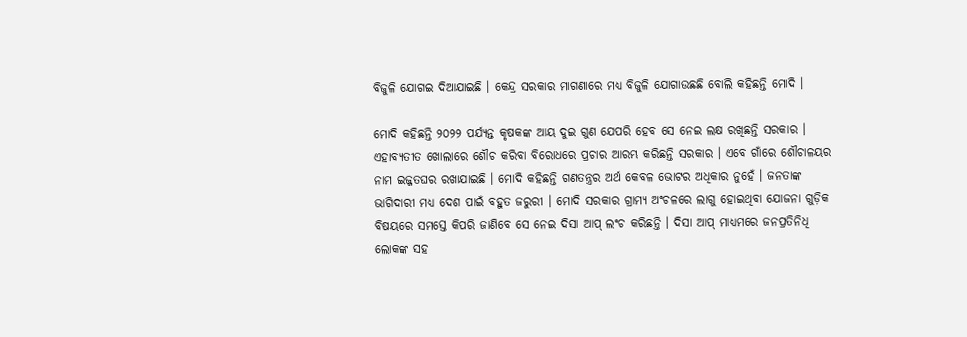ବିଜୁଳି ଯୋଗଇ ଦିଆଯାଇଛି । କେନ୍ଦ୍ର ସରକାର ମାଗଣାରେ ମଧ୍ୟ ବିଜୁଳି ଯୋଗାଉଛଛି ବୋଲି କହିଛନ୍ତି ମୋଦି ।

ମୋଦି କହିଛନ୍ତି ୨୦୨୨ ପର୍ଯ୍ୟନ୍ତ କୃଷକଙ୍କ ଆୟ ଦୁଇ ଗୁଣ ଯେପରି ହେବ ସେ ନେଇ ଲକ୍ଷ ରଖିଛନ୍ତି ସରକାର । ଏହାବ୍ୟତୀତ ଖୋଲାରେ ଶୌଚ କରିବା ବିରୋଧରେ ପ୍ରଚାର ଆରମ୍ଭ କରିଛନ୍ତି ସରକାର । ଏବେ ଗାଁରେ ଶୌଚାଳୟର ନାମ ଇଜ୍ଜତଘର ରଖାଯାଇଛି । ମୋଦି କହିଛନ୍ତି ଗଣତନ୍ତ୍ରର ଅର୍ଥ କେବଳ ଭୋଟର ଅଧିକାର ନୁହେଁ । ଜନତାଙ୍କ ଭାଗିଦାରୀ ମଧ୍ୟ ଦେଶ ପାଇଁ ବହୁତ ଜରୁରୀ । ମୋଦି ସରକାର ଗ୍ରାମ୍ୟ ଅଂଚଳରେ ଲାଗୁ ହୋଇଥିବା ଯୋଜନା ଗୁଡ଼ିକ ବିଷୟରେ ସମସ୍ତେ କିପରି ଜାଣିବେ ସେ ନେଇ ଦିସା ଆପ୍ ଲଂଚ କରିଛନ୍ତି । ଦିସା ଆପ୍ ମାଧ୍ୟମରେ ଜନପ୍ରତିନିଧି ଲୋକଙ୍କ ସହ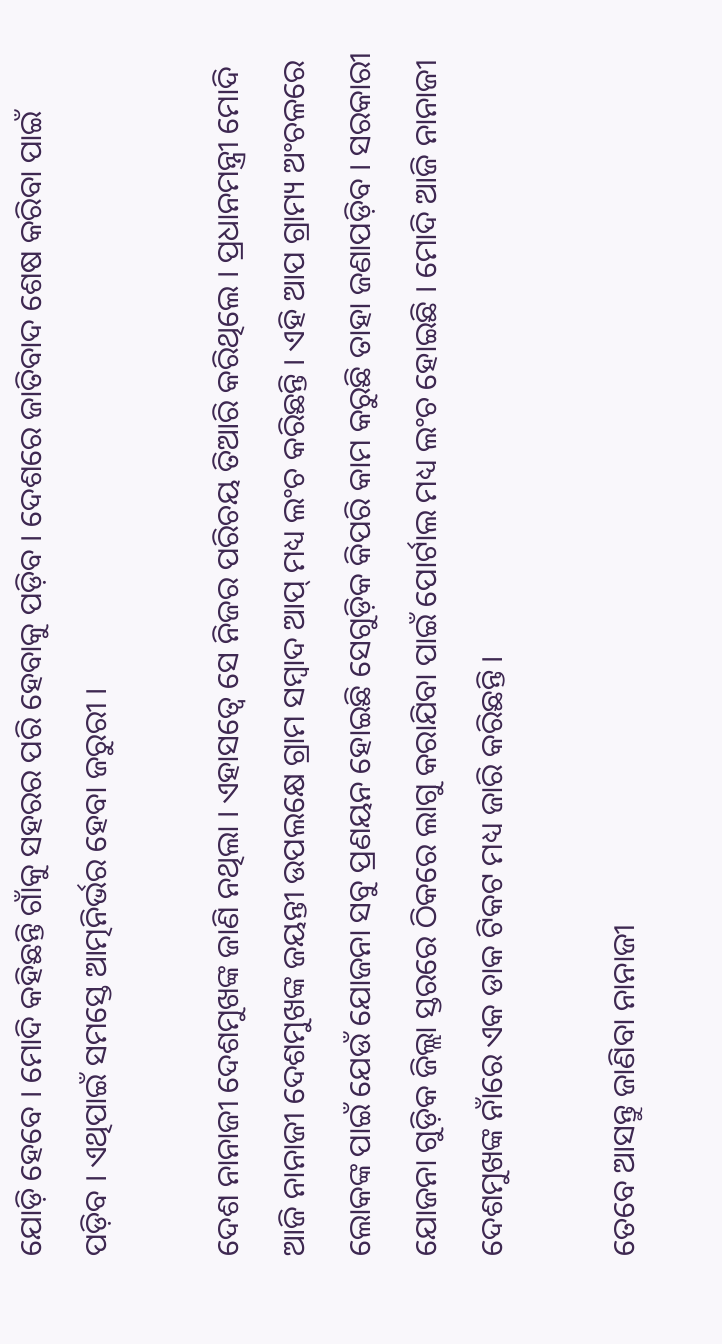ଯୋଡ଼ି ହେବେ । ମୋଦି କହିଛନ୍ତି ଗାଁକୁ ସହରର ପରି ହେବାକୁ ପଡ଼ିବ । ଦେଶରେ ଜାତିବାଦ ଶେଷ କରିବା ପାଇଁ ପଡ଼ିବ । ଏଥିପାଇଁ ସମସ୍ତେ ଆତ୍ମନିର୍ଭର ହେବା ଜରୁରୀ ।

ଦେଶ ନାନାଜୀ ଦେଶମୁଖଙ୍କ ଜାଣି ନଥିଲା । ଏହାସତ୍ୱେ ସେ ନିଜର ପରିଚୟ ତିଆରି କରିଥିଲେ । ପ୍ରଧାନମନ୍ତ୍ରୀ ମୋଦି ଆଜି ନାନାଜୀ ଦେଶମୁଖଙ୍କ ଜୟନ୍ତୀ ଉପଲକ୍ଷେ ଗ୍ରାମ ସମ୍ବାଦ ଆପ୍ ମଧ୍ୟ ଲଂଚ କରିଛନ୍ତି । ଏହି ଆପ ଗ୍ରାମ୍ୟ ଅଂଚଳରେ ଲୋକଙ୍କ ପାଇଁ ଯେଉଁ ଯୋଜନା ସବୁ ପ୍ରଣୟନ ହୋଇଛି ସେଗୁଡ଼ିକ କିପରି କାମ କରୁଛି ତାହା ଜଣାପଡ଼ିବ । ସରକାରୀ ଯୋଜନା ଗୁଡ଼ିକ ଜିଲ୍ଲା ସ୍ତରରେ ଠିକରେ ଲାଗୁ କରାଯିବା ପାଇଁ ପୋର୍ଟାଲ ମଧ୍ୟ ଲଂଚ ହୋଇଛି । ମୋଦି ଆଜି ନାନାଜୀ ଦେଶମୁଖଙ୍କ ନାଁରେ ଏକ ଡାକ ଟିକଟ ମଧ୍ୟ ଜାରି କରିଛନ୍ତି ।

ତେବେ ଆସନ୍ତୁ ଜାଣିବା ନାନାଜୀ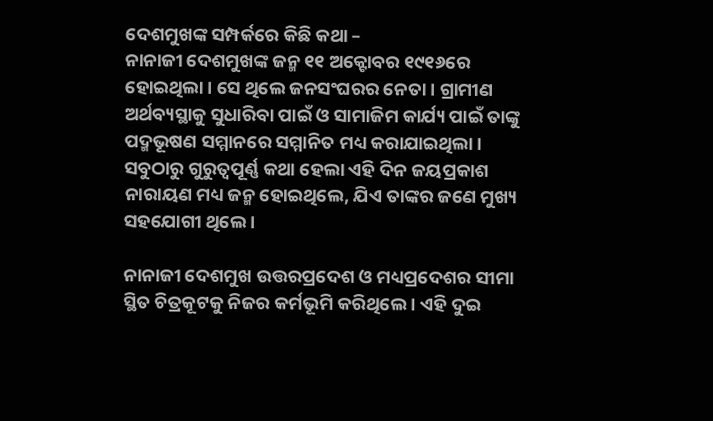ଦେଶମୁଖଙ୍କ ସମ୍ପର୍କରେ କିଛି କଥା –
ନାନାଜୀ ଦେଶମୁଖଙ୍କ ଜନ୍ମ ୧୧ ଅକ୍ଟୋବର ୧୯୧୬ରେ ହୋଇଥିଲା । ସେ ଥିଲେ ଜନସଂଘରର ନେତା । ଗ୍ରାମୀଣ ଅର୍ଥବ୍ୟସ୍ଥାକୁ ସୁଧାରିବା ପାଇଁ ଓ ସାମାଜିମ କାର୍ଯ୍ୟ ପାଇଁ ତାଙ୍କୁ ପଦ୍ମଭୂଷଣ ସମ୍ମାନରେ ସମ୍ମାନିତ ମଧ୍ୟ କରାଯାଇଥିଲା । ସବୁଠାରୁ ଗୁରୁତ୍ୱପୂର୍ଣ୍ଣ କଥା ହେଲା ଏହି ଦିନ ଜୟପ୍ରକାଶ ନାରାୟଣ ମଧ୍ୟ ଜନ୍ମ ହୋଇଥିଲେ, ଯିଏ ତାଙ୍କର ଜଣେ ମୁଖ୍ୟ ସହଯୋଗୀ ଥିଲେ ।

ନାନାଜୀ ଦେଶମୁଖ ଉତ୍ତରପ୍ରଦେଶ ଓ ମଧ୍ୟପ୍ରଦେଶର ସୀମା ସ୍ଥିତ ଚିତ୍ରକୂଟକୁ ନିଜର କର୍ମଭୂମି କରିଥିଲେ । ଏହି ଦୁଇ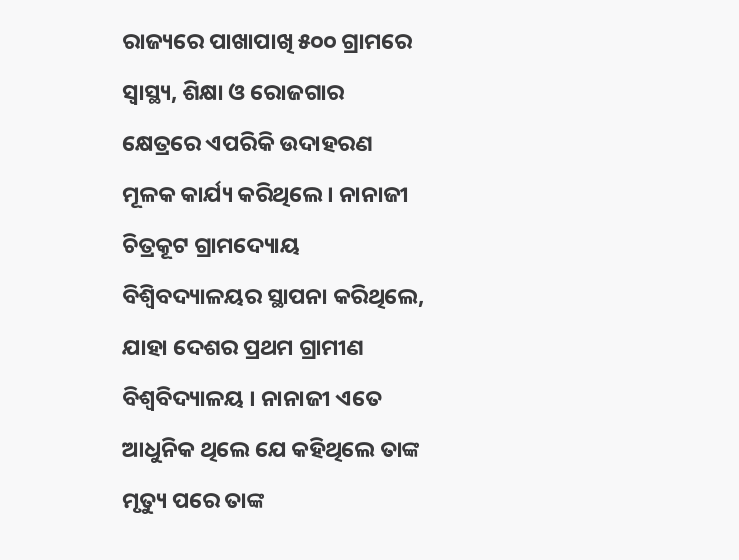ରାଜ୍ୟରେ ପାଖାପାଖି ୫୦୦ ଗ୍ରାମରେ ସ୍ୱାସ୍ଥ୍ୟ, ଶିକ୍ଷା ଓ ରୋଜଗାର କ୍ଷେତ୍ରରେ ଏପରିକି ଉଦାହରଣ ମୂଳକ କାର୍ଯ୍ୟ କରିଥିଲେ । ନାନାଜୀ ଚିତ୍ରକୂଟ ଗ୍ରାମଦ୍ୟୋୟ ବିଶ୍ୱିବଦ୍ୟାଳୟର ସ୍ଥାପନା କରିଥିଲେ, ଯାହା ଦେଶର ପ୍ରଥମ ଗ୍ରାମୀଣ ବିଶ୍ୱବିଦ୍ୟାଳୟ । ନାନାଜୀ ଏତେ ଆଧୁନିକ ଥିଲେ ଯେ କହିଥିଲେ ତାଙ୍କ ମୃତ୍ୟୁ ପରେ ତାଙ୍କ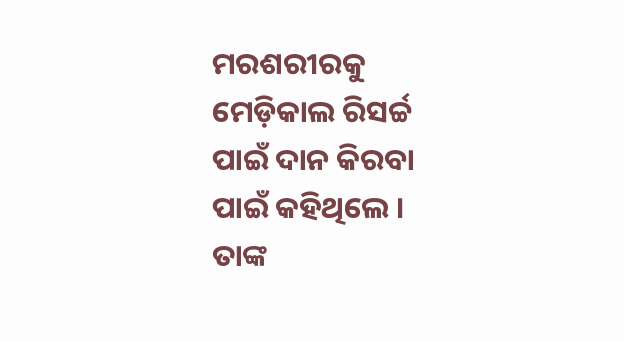ମରଶରୀରକୁ ମେଡ଼ିକାଲ ରିସର୍ଚ୍ଚ ପାଇଁ ଦାନ କିରବା ପାଇଁ କହିଥିଲେ । ତାଙ୍କ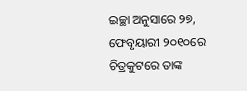ଇଚ୍ଛା ଅନୁସାରେ ୨୭, ଫେବୃୟାରୀ ୨୦୧୦ରେ ଚିତ୍ରକୁଟରେ ତାଙ୍କ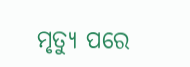ମୃତ୍ୟୁ ପରେ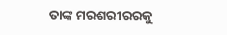ତାଙ୍କ ମରଶରୀରରକୁ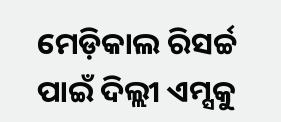ମେଡ଼ିକାଲ ରିସର୍ଚ୍ଚ ପାଇଁ ଦିଲ୍ଲୀ ଏମ୍ସକୁ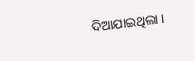ଦିଆଯାଇଥିଲା ।